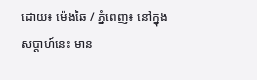ដោយ៖ ម៉េងឆៃ / ភ្នំពេញ៖ នៅក្នុងសប្តាហ៍នេះ មាន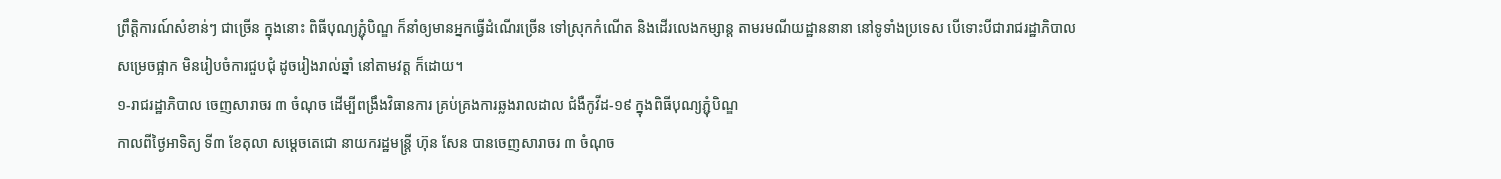ព្រឹត្តិការណ៍សំខាន់ៗ ជាច្រើន ក្នុងនោះ ពិធីបុណ្យភ្ជុំបិណ្ឌ ក៏នាំឲ្យមានអ្នកធ្វើដំណើរច្រើន ទៅស្រុកកំណើត និងដើរលេងកម្សាន្ត តាមរមណីយដ្ឋាននានា នៅទូទាំងប្រទេស បើទោះបីជារាជរដ្ឋាភិបាល សម្រេចផ្អាក មិនរៀបចំការជួបជុំ ដូចរៀងរាល់ឆ្នាំ នៅតាមវត្ត ក៏ដោយ។
១-រាជរដ្ឋាភិបាល ចេញសារាចរ ៣ ចំណុច ដើម្បីពង្រឹងវិធានការ គ្រប់គ្រងការឆ្លងរាលដាល ជំងឺកូវីដ-១៩ ក្នុងពិធីបុណ្យភ្ជុំបិណ្ឌ
កាលពីថ្ងៃអាទិត្យ ទី៣ ខែតុលា សម្តេចតេជោ នាយករដ្ឋមន្ត្រី ហ៊ុន សែន បានចេញសារាចរ ៣ ចំណុច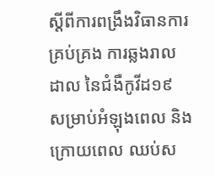ស្តីពីការពង្រឹងវិធានការគ្រប់គ្រង ការឆ្លងរាលដាល នៃជំងឺកូវីដ១៩ សម្រាប់អំឡុងពេល និងក្រោយពេល ឈប់ស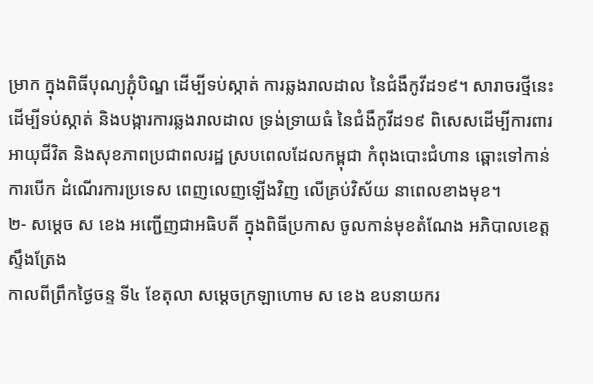ម្រាក ក្នុងពិធីបុណ្យភ្ជុំបិណ្ឌ ដើម្បីទប់ស្កាត់ ការឆ្លងរាលដាល នៃជំងឺកូវីដ១៩។ សារាចរថ្មីនេះ ដើម្បីទប់ស្កាត់ និងបង្ការការឆ្លងរាលដាល ទ្រង់ទ្រាយធំ នៃជំងឺកូវីដ១៩ ពិសេសដើម្បីការពារអាយុជីវិត និងសុខភាពប្រជាពលរដ្ឋ ស្របពេលដែលកម្ពុជា កំពុងបោះជំហាន ឆ្ពោះទៅកាន់ការបើក ដំណើរការប្រទេស ពេញលេញឡើងវិញ លើគ្រប់វិស័យ នាពេលខាងមុខ។
២- សម្ដេច ស ខេង អញ្ជើញជាអធិបតី ក្នុងពិធីប្រកាស ចូលកាន់មុខតំណែង អភិបាលខេត្តស្ទឹងត្រែង
កាលពីព្រឹកថ្ងៃចន្ទ ទី៤ ខែតុលា សម្ដេចក្រឡាហោម ស ខេង ឧបនាយករ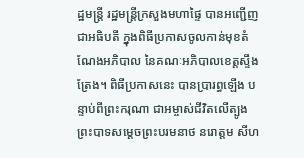ដ្ឋមន្ត្រី រដ្ឋមន្ត្រីក្រសួងមហាផ្ទៃ បានអញ្ជើញជាអធិបតី ក្នុងពិធីប្រកាសចូលកាន់មុខតំណែងអភិបាល នៃគណៈអភិបាលខេត្តស្ទឹងត្រែង។ ពិធីប្រកាសនេះ បានប្រារព្ធឡើង បន្ទាប់ពីព្រះករុណា ជាអម្ចាស់ជីវិតលើត្បូង ព្រះបាទសម្ដេចព្រះបរមនាថ នរោត្តម សីហ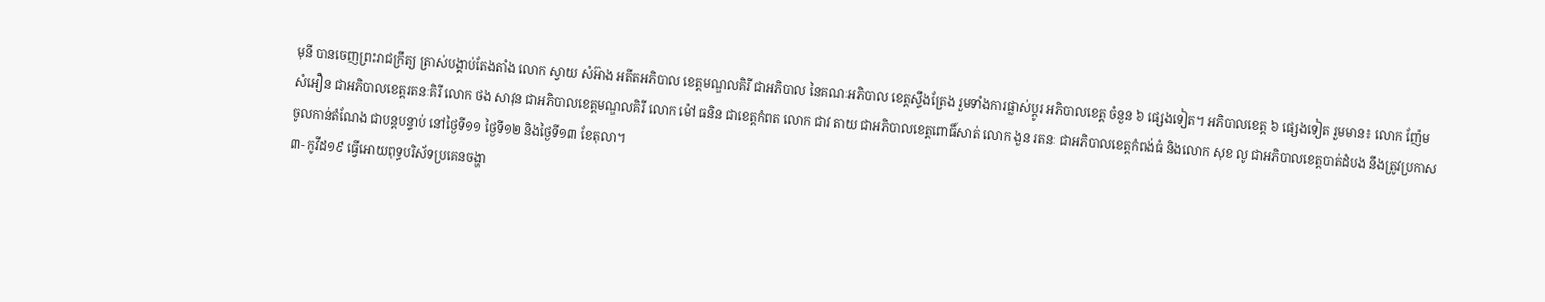មុនី បានចេញព្រះរាជក្រឹត្យ ត្រាស់បង្គាប់តែងតាំង លោក ស្វាយ សំអ៊ាង អតីតអភិបាល ខេត្តមណ្ឌលគិរី ជាអភិបាល នៃគណៈអភិបាល ខេត្តស្ទឹងត្រែង រួមទាំងការផ្លាស់ប្តូរ អភិបាលខេត្ត ចំនួន ៦ ផ្សេងទៀត។ អភិបាលខេត្ត ៦ ផ្សេងទៀត រួមមាន៖ លោក ញ៉ែម សំអឿន ជាអភិបាលខេត្តរតនៈគិរី លោក ថង សាវុន ជាអភិបាលខេត្តមណ្ឌលគិរី លោក ម៉ៅ ធនិន ជាខេត្តកំពត លោក ជាវ តាយ ជាអភិបាលខេត្តពោធិ៍សាត់ លោក ងួន រតនៈ ជាអភិបាលខេត្តកំពង់ធំ និងលោក សុខ លូ ជាអភិបាលខេត្តបាត់ដំបង នឹងត្រូវប្រកាស ចូលកាន់តំណែង ជាបន្តបន្ទាប់ នៅថ្ងៃទី១១ ថ្ងៃទី១២ និងថ្ងៃទី១៣ ខែតុលា។
៣- កូវីដ១៩ ធ្វើអោយពុទ្ធបរិស័ទប្រគេនចង្ហា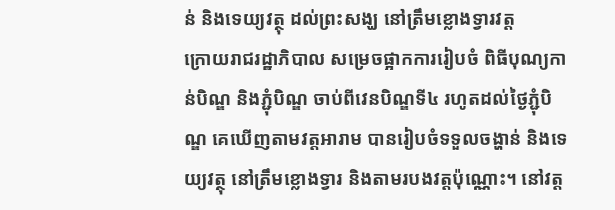ន់ និងទេយ្យវត្ថុ ដល់ព្រះសង្ឃ នៅត្រឹមខ្លោងទ្វារវត្ត
ក្រោយរាជរដ្ឋាភិបាល សម្រេចផ្អាកការរៀបចំ ពិធីបុណ្យកាន់បិណ្ឌ និងភ្ជុំបិណ្ឌ ចាប់ពីវេនបិណ្ឌទី៤ រហូតដល់ថ្ងៃភ្ជុំបិណ្ឌ គេឃើញតាមវត្តអារាម បានរៀបចំទទួលចង្ហាន់ និងទេយ្យវត្ថុ នៅត្រឹមខ្លោងទ្វារ និងតាមរបងវត្តប៉ុណ្ណោះ។ នៅវត្ត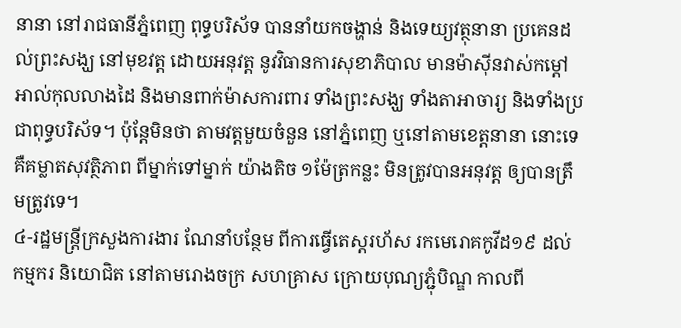នានា នៅរាជធានីភ្នំពេញ ពុទ្ធបរិស័ទ បាននាំយកចង្ហាន់ និងទេយ្យវត្ថុនានា ប្រគេនដល់ព្រះសង្ឃ នៅមុខវត្ដ ដោយអនុវត្ត នូវវិធានការសុខាភិបាល មានម៉ាស៊ីនវាស់កម្តៅ អាល់កុលលាងដៃ និងមានពាក់ម៉ាសការពារ ទាំងព្រះសង្ឃ ទាំងតាអាចារ្យ និងទាំងប្រជាពុទ្ធបរិស័ទ។ ប៉ុន្តែមិនថា តាមវត្តមួយចំនួន នៅភ្នំពេញ ឬនៅតាមខេត្តនានា នោះទេ គឺគម្លាតសុវត្ថិភាព ពីម្នាក់ទៅម្នាក់ យ៉ាងតិច ១ម៉ែត្រកន្លះ មិនត្រូវបានអនុវត្ត ឲ្យបានត្រឹមត្រូវទេ។
៤-រដ្ឋមន្ត្រីក្រសួងការងារ ណែនាំបន្ថែម ពីការធ្វើតេស្តរហ័ស រកមេរោគកូវីដ១៩ ដល់កម្មករ និយោជិត នៅតាមរោងចក្រ សហគ្រាស ក្រោយបុណ្យភ្ជុំបិណ្ឌ កាលពី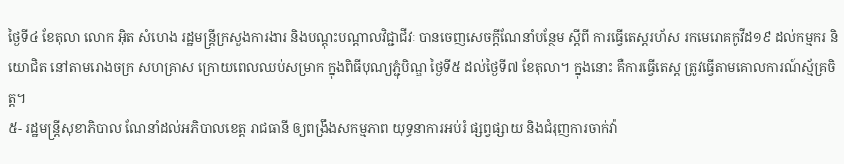ថ្ងៃទី៤ ខែតុលា លោក អ៊ិត សំហេង រដ្ឋមន្ត្រីក្រសួងការងារ និងបណ្តុះបណ្តាលវិជ្ជាជីវៈ បានចេញសេចក្តីណែនាំបន្ថែម ស្តីពី ការធ្វើតេស្តរហ័ស រកមេរោគកូវីដ១៩ ដល់កម្មករ និយោជិត នៅតាមរោងចក្រ សហគ្រាស ក្រោយពេលឈប់សម្រាក ក្នុងពិធីបុណ្យភ្ជុំបិណ្ឌ ថ្ងៃទី៥ ដល់ថ្ងៃទី៧ ខែតុលា។ ក្នុងនោះ គឺការធ្វើតេស្ត ត្រូវធ្វើតាមគោលការណ៍ស្ម័គ្រចិត្ត។
៥- រដ្ឋមន្ត្រីសុខាភិបាល ណែនាំដល់អភិបាលខេត្ត រាជធានី ឲ្យពង្រឹងសកម្មភាព យុទ្ធនាការអប់រំ ផ្សព្វផ្សាយ និងជំរុញការចាក់វ៉ា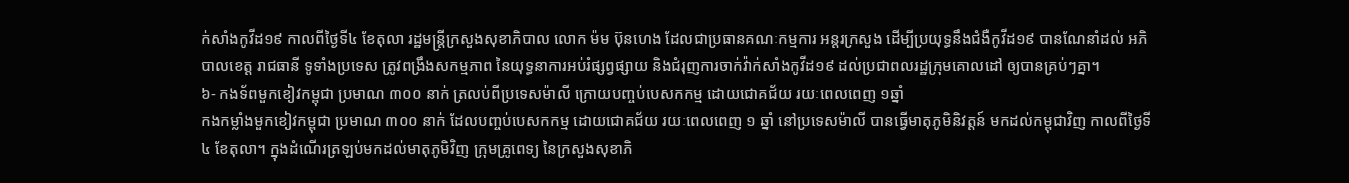ក់សាំងកូវីដ១៩ កាលពីថ្ងៃទី៤ ខែតុលា រដ្ឋមន្ត្រីក្រសួងសុខាភិបាល លោក ម៉ម ប៊ុនហេង ដែលជាប្រធានគណៈកម្មការ អន្តរក្រសួង ដើម្បីប្រយុទ្ធនឹងជំងឺកូវីដ១៩ បានណែនាំដល់ អភិបាលខេត្ត រាជធានី ទូទាំងប្រទេស ត្រូវពង្រឹងសកម្មភាព នៃយុទ្ធនាការអប់រំផ្សព្វផ្សាយ និងជំរុញការចាក់វ៉ាក់សាំងកូវីដ១៩ ដល់ប្រជាពលរដ្ឋក្រុមគោលដៅ ឲ្យបានគ្រប់ៗគ្នា។
៦- កងទ័ពមួកខៀវកម្ពុជា ប្រមាណ ៣០០ នាក់ ត្រលប់ពីប្រទេសម៉ាលី ក្រោយបញ្ចប់បេសកកម្ម ដោយជោគជ័យ រយៈពេលពេញ ១ឆ្នាំ
កងកម្លាំងមួកខៀវកម្ពុជា ប្រមាណ ៣០០ នាក់ ដែលបញ្ចប់បេសកកម្ម ដោយជោគជ័យ រយៈពេលពេញ ១ ឆ្នាំ នៅប្រទេសម៉ាលី បានធ្វើមាតុភូមិនិវត្តន៍ មកដល់កម្ពុជាវិញ កាលពីថ្ងៃទី៤ ខែតុលា។ ក្នុងដំណើរត្រឡប់មកដល់មាតុភូមិវិញ ក្រុមគ្រូពេទ្យ នៃក្រសួងសុខាភិ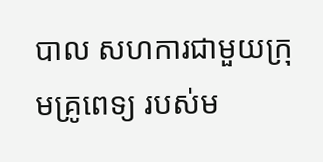បាល សហការជាមួយក្រុមគ្រូពេទ្យ របស់ម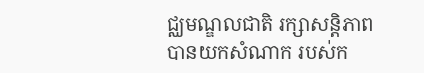ជ្ឈមណ្ឌលជាតិ រក្សាសន្តិភាព បានយកសំណាក របស់ក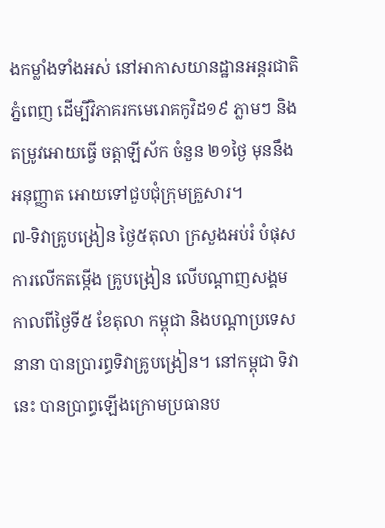ងកម្លាំងទាំងអស់ នៅអាកាសយានដ្ឋានអន្តរជាតិភ្នំពេញ ដើម្បីវិភាគរកមេរោគកូវិដ១៩ ភ្លាមៗ និងតម្រូវអោយធ្វើ ចត្តាឡីស័ក ចំនួន ២១ថ្ងៃ មុននឹងអនុញ្ញាត អោយទៅជួបជុំក្រុមគ្រួសារ។
៧-ទិវាគ្រូបង្រៀន ថ្ងៃ៥តុលា ក្រសួងអប់រំ បំផុសការលើកតម្កើង គ្រូបង្រៀន លើបណ្ដាញសង្គម
កាលពីថ្ងៃទី៥ ខែតុលា កម្ពុជា និងបណ្ដាប្រទេសនានា បានប្រារព្ធទិវាគ្រូបង្រៀន។ នៅកម្ពុជា ទិវានេះ បានប្រាព្ធឡើងក្រោមប្រធានប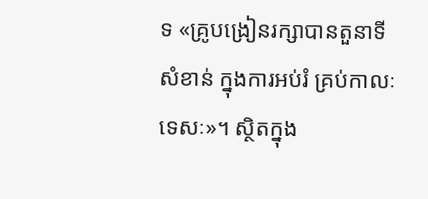ទ «គ្រូបង្រៀនរក្សាបានតួនាទីសំខាន់ ក្នុងការអប់រំ គ្រប់កាលៈទេសៈ»។ ស្ថិតក្នុង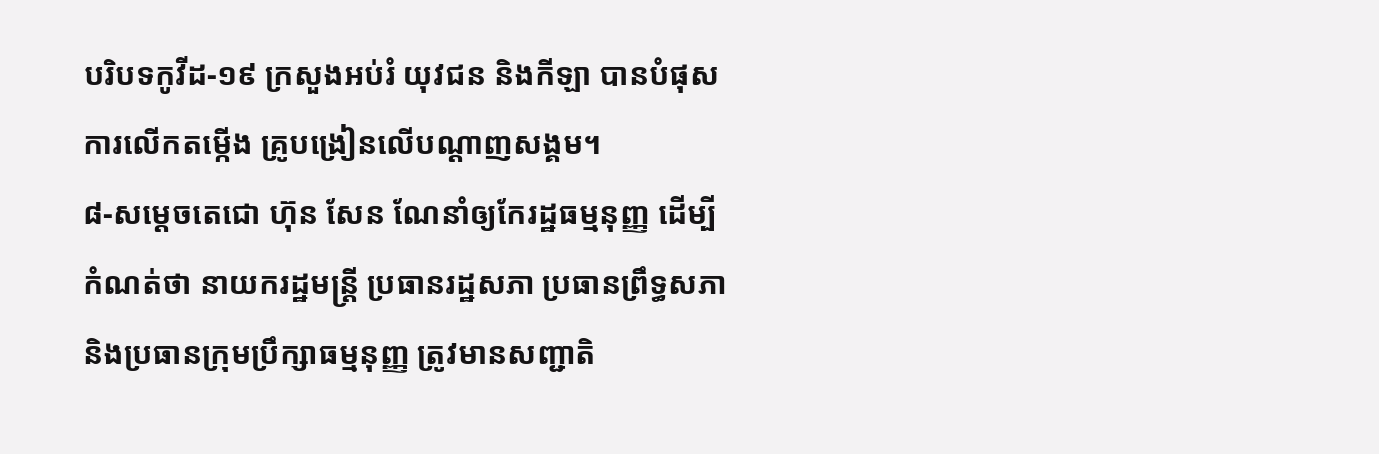បរិបទកូវីដ-១៩ ក្រសួងអប់រំ យុវជន និងកីឡា បានបំផុសការលើកតម្កើង គ្រូបង្រៀនលើបណ្ដាញសង្គម។
៨-សម្តេចតេជោ ហ៊ុន សែន ណែនាំឲ្យកែរដ្ឋធម្មនុញ្ញ ដើម្បីកំណត់ថា នាយករដ្ឋមន្ត្រី ប្រធានរដ្ឋសភា ប្រធានព្រឹទ្ធសភា និងប្រធានក្រុមប្រឹក្សាធម្មនុញ្ញ ត្រូវមានសញ្ជាតិ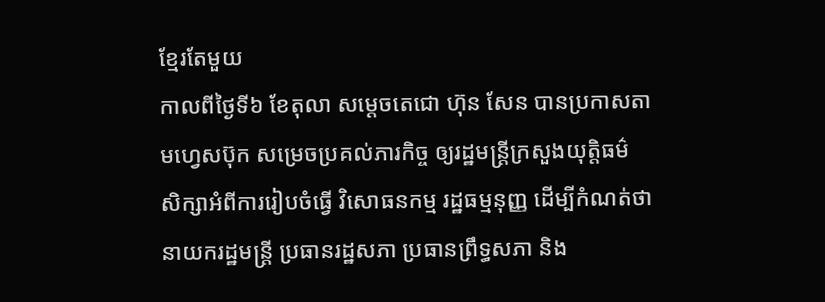ខ្មែរតែមួយ
កាលពីថ្ងៃទី៦ ខែតុលា សម្ដេចតេជោ ហ៊ុន សែន បានប្រកាសតាមហ្វេសប៊ុក សម្រេចប្រគល់ភារកិច្ច ឲ្យរដ្ឋមន្ត្រីក្រសួងយុត្តិធម៌ សិក្សាអំពីការរៀបចំធ្វើ វិសោធនកម្ម រដ្ឋធម្មនុញ្ញ ដើម្បីកំណត់ថា នាយករដ្ឋមន្ត្រី ប្រធានរដ្ឋសភា ប្រធានព្រឹទ្ធសភា និង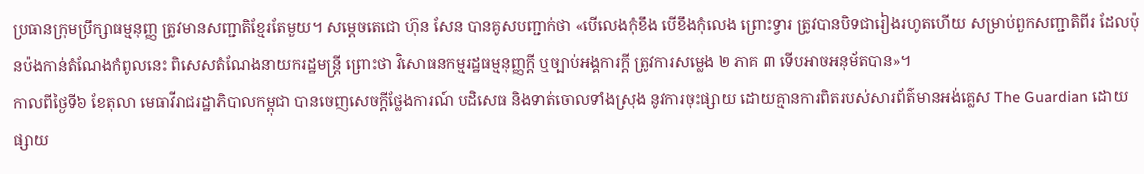ប្រធានក្រុមប្រឹក្សាធម្មនុញ្ញ ត្រូវមានសញ្ជាតិខ្មែរតែមួយ។ សម្ដេចតេជោ ហ៊ុន សែន បានគូសបញ្ជាក់ថា «បើលេងកុំខឹង បើខឹងកុំលេង ព្រោះទ្វារ ត្រូវបានបិទជារៀងរហូតហើយ សម្រាប់ពួកសញ្ជាតិពីរ ដែលប៉ុនប៉ងកាន់តំណែងកំពូលនេះ ពិសេសតំណែងនាយករដ្ឋមន្ត្រី ព្រោះថា វិសោធនកម្មរដ្ឋធម្មនុញ្ញក្តី ឬច្បាប់អង្គការក្តី ត្រូវការសម្លេង ២ ភាគ ៣ ទើបអាចអនុម័តបាន»។
កាលពីថ្ងៃទី៦ ខែតុលា មេធាវីរាជរដ្ឋាភិបាលកម្ពុជា បានចេញសេចក្តីថ្លែងការណ៍ បដិសេធ និងទាត់ចោលទាំងស្រុង នូវការចុះផ្សាយ ដោយគ្មានការពិតរបស់សារព័ត៌មានអង់គ្លេស The Guardian ដោយផ្សាយ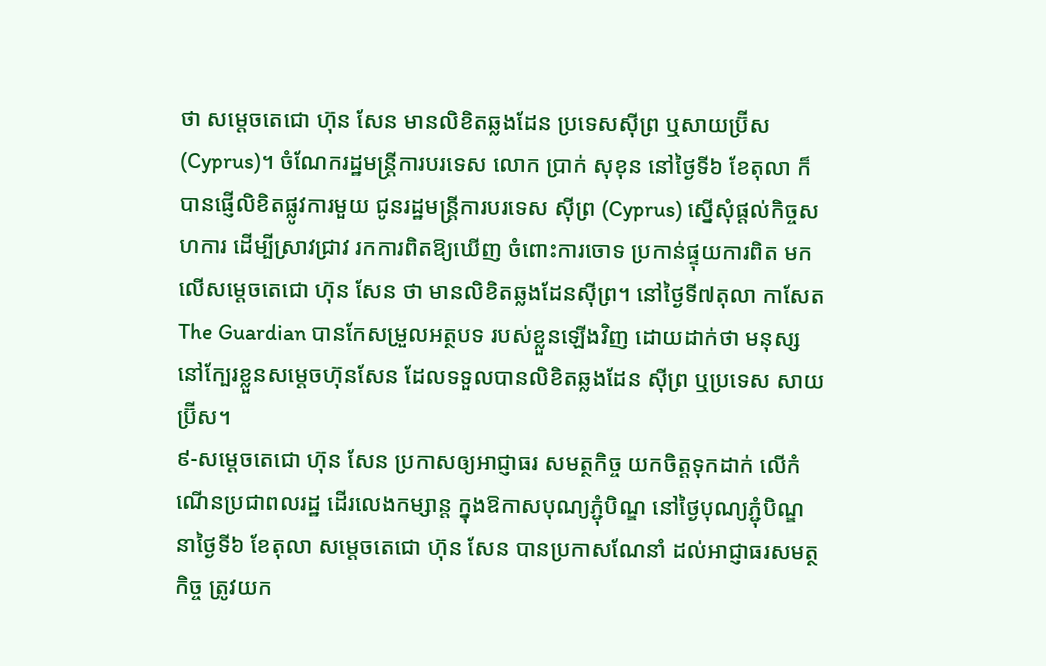ថា សម្តេចតេជោ ហ៊ុន សែន មានលិខិតឆ្លងដែន ប្រទេសស៊ីព្រ ឬសាយប្រ៊ីស (Cyprus)។ ចំណែករដ្ឋមន្ត្រីការបរទេស លោក ប្រាក់ សុខុន នៅថ្ងៃទី៦ ខែតុលា ក៏បានផ្ញើលិខិតផ្លូវការមួយ ជូនរដ្ឋមន្ត្រីការបរទេស ស៊ីព្រ (Cyprus) ស្នើសុំផ្តល់កិច្ចសហការ ដើម្បីស្រាវជ្រាវ រកការពិតឱ្យឃើញ ចំពោះការចោទ ប្រកាន់ផ្ទុយការពិត មកលើសម្តេចតេជោ ហ៊ុន សែន ថា មានលិខិតឆ្លងដែនស៊ីព្រ។ នៅថ្ងៃទី៧តុលា កាសែត The Guardian បានកែសម្រួលអត្ថបទ របស់ខ្លួនឡើងវិញ ដោយដាក់ថា មនុស្សនៅក្បែរខ្លួនសម្តេចហ៊ុនសែន ដែលទទួលបានលិខិតឆ្លងដែន ស៊ីព្រ ឬប្រទេស សាយប្រ៊ីស។
៩-សម្ដេចតេជោ ហ៊ុន សែន ប្រកាសឲ្យអាជ្ញាធរ សមត្ថកិច្ច យកចិត្តទុកដាក់ លើកំណើនប្រជាពលរដ្ឋ ដើរលេងកម្សាន្ត ក្នុងឱកាសបុណ្យភ្ជុំបិណ្ឌ នៅថ្ងៃបុណ្យភ្ជុំបិណ្ឌ នាថ្ងៃទី៦ ខែតុលា សម្ដេចតេជោ ហ៊ុន សែន បានប្រកាសណែនាំ ដល់អាជ្ញាធរសមត្ថកិច្ច ត្រូវយក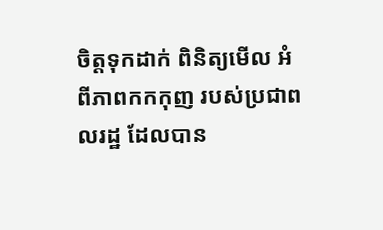ចិត្តទុកដាក់ ពិនិត្យមើល អំពីភាពកកកុញ របស់ប្រជាពលរដ្ឋ ដែលបាន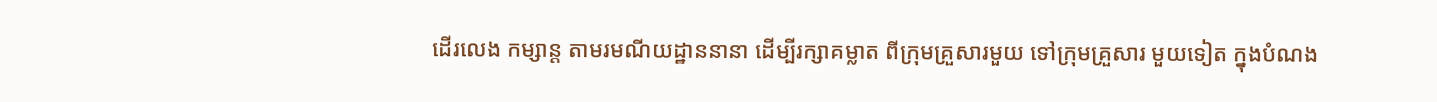ដើរលេង កម្សាន្ត តាមរមណីយដ្ឋាននានា ដើម្បីរក្សាគម្លាត ពីក្រុមគ្រួសារមួយ ទៅក្រុមគ្រួសារ មួយទៀត ក្នុងបំណង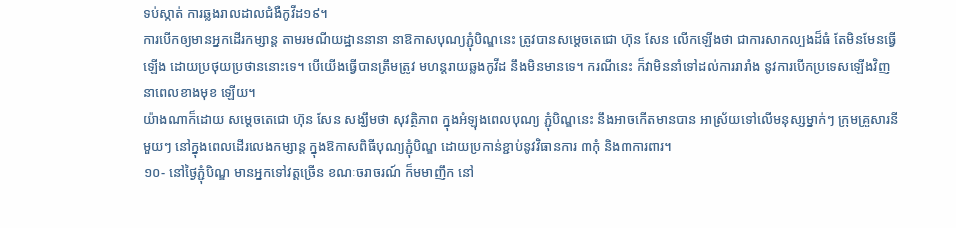ទប់ស្កាត់ ការឆ្លងរាលដាលជំងឺកូវីដ១៩។
ការបើកឲ្យមានអ្នកដើរកម្សាន្ត តាមរមណីយដ្ឋាននានា នាឱកាសបុណ្យភ្ជុំបិណ្ឌនេះ ត្រូវបានសម្ដេចតេជោ ហ៊ុន សែន លើកឡើងថា ជាការសាកល្បងដ៏ធំ តែមិនមែនធ្វើឡើង ដោយប្រថុយប្រថាននោះទេ។ បើយើងធ្វើបានត្រឹមត្រូវ មហន្តរាយឆ្លងកូវីដ នឹងមិនមានទេ។ ករណីនេះ ក៏វាមិននាំទៅដល់ការរារាំង នូវការបើកប្រទេសឡើងវិញ នាពេលខាងមុខ ឡើយ។
យ៉ាងណាក៏ដោយ សម្ដេចតេជោ ហ៊ុន សែន សង្ឃឹមថា សុវត្ថិភាព ក្នុងអំឡុងពេលបុណ្យ ភ្ជុំបិណ្ឌនេះ នឹងអាចកើតមានបាន អាស្រ័យទៅលើមនុស្សម្នាក់ៗ ក្រុមគ្រួសារនីមួយៗ នៅក្នុងពេលដើរលេងកម្សាន្ដ ក្នុងឱកាសពិធីបុណ្យភ្ជុំបិណ្ឌ ដោយប្រកាន់ខ្ជាប់នូវវិធានការ ៣កុំ និង៣ការពារ។
១០- នៅថ្ងៃភ្ជុំបិណ្ឌ មានអ្នកទៅវត្តច្រើន ខណៈចរាចរណ៍ ក៏មមាញឹក នៅ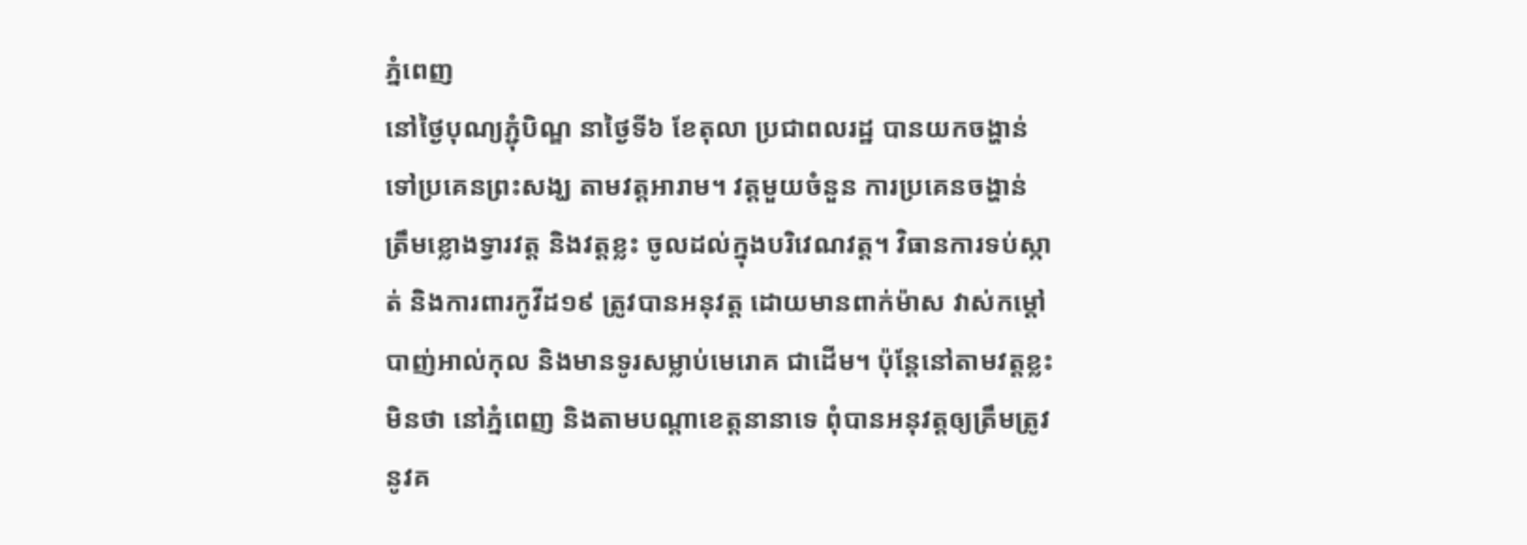ភ្នំពេញ
នៅថ្ងៃបុណ្យភ្ជុំបិណ្ឌ នាថ្ងៃទី៦ ខែតុលា ប្រជាពលរដ្ឋ បានយកចង្ហាន់ ទៅប្រគេនព្រះសង្ឃ តាមវត្តអារាម។ វត្តមួយចំនួន ការប្រគេនចង្ហាន់ ត្រឹមខ្លោងទ្វារវត្ត និងវត្តខ្លះ ចូលដល់ក្នុងបរិវេណវត្ត។ វិធានការទប់ស្កាត់ និងការពារកូវីដ១៩ ត្រូវបានអនុវត្ត ដោយមានពាក់ម៉ាស វាស់កម្តៅ បាញ់អាល់កុល និងមានទូរសម្លាប់មេរោគ ជាដើម។ ប៉ុន្តែនៅតាមវត្តខ្លះ មិនថា នៅភ្នំពេញ និងតាមបណ្តាខេត្តនានាទេ ពុំបានអនុវត្តឲ្យត្រឹមត្រូវ នូវគ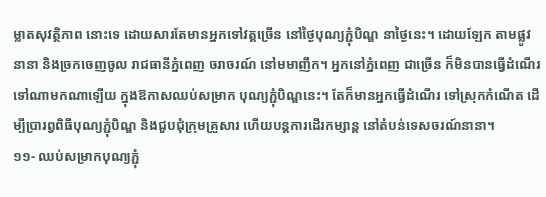ម្លាតសុវត្ថិភាព នោះទេ ដោយសារតែមានអ្នកទៅវត្តច្រើន នៅថ្ងៃបុណ្យភ្ជុំបិណ្ឌ នាថ្ងៃនេះ។ ដោយឡែក តាមផ្លូវនានា និងច្រកចេញចូល រាជធានីភ្នំពេញ ចរាចរណ៍ នៅមមាញឹក។ អ្នកនៅភ្នំពេញ ជាច្រើន ក៏មិនបានធ្វើដំណើរ ទៅណាមកណាឡើយ ក្នុងឱកាសឈប់សម្រាក បុណ្យភ្ជុំបិណ្ឌនេះ។ តែក៏មានអ្នកធ្វើដំណើរ ទៅស្រុកកំណើត ដើម្បីប្រារព្វពិធីបុណ្យភ្ជុំបិណ្ឌ និងជួបជុំក្រុមគ្រួសារ ហើយបន្តការដើរកម្សាន្ត នៅតំបន់ទេសចរណ៍នានា។
១១- ឈប់សម្រាកបុណ្យភ្ជុំ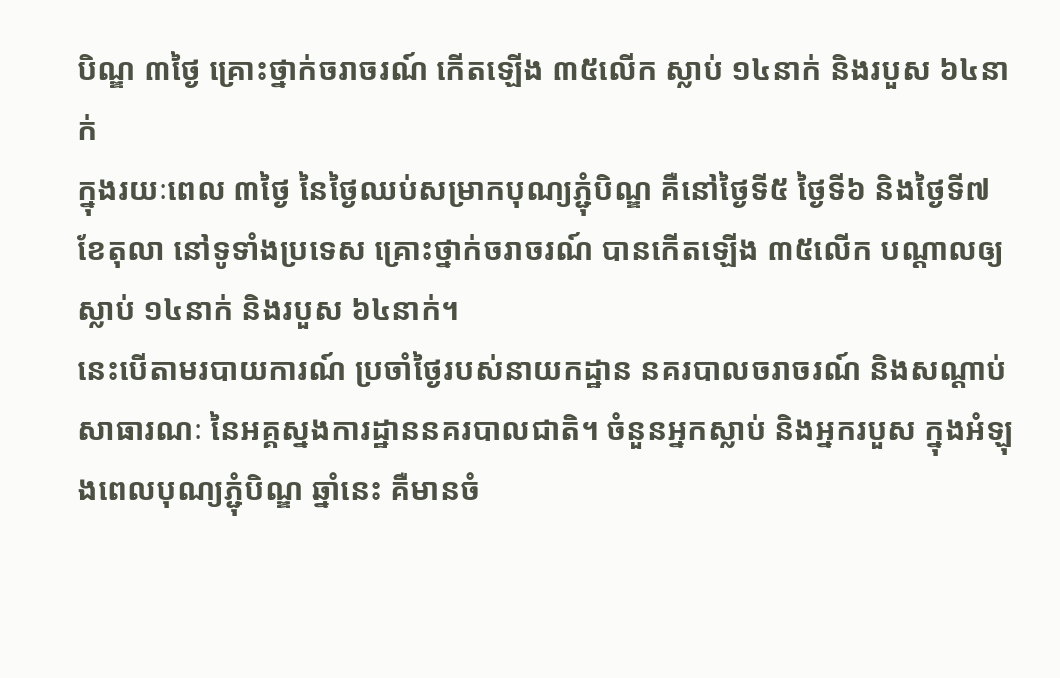បិណ្ឌ ៣ថ្ងៃ គ្រោះថ្នាក់ចរាចរណ៍ កើតឡើង ៣៥លើក ស្លាប់ ១៤នាក់ និងរបួស ៦៤នាក់
ក្នុងរយៈពេល ៣ថ្ងៃ នៃថ្ងៃឈប់សម្រាកបុណ្យភ្ជុំបិណ្ឌ គឺនៅថ្ងៃទី៥ ថ្ងៃទី៦ និងថ្ងៃទី៧ ខែតុលា នៅទូទាំងប្រទេស គ្រោះថ្នាក់ចរាចរណ៍ បានកើតឡើង ៣៥លើក បណ្តាលឲ្យស្លាប់ ១៤នាក់ និងរបួស ៦៤នាក់។
នេះបើតាមរបាយការណ៍ ប្រចាំថ្ងៃរបស់នាយកដ្ឋាន នគរបាលចរាចរណ៍ និងសណ្តាប់សាធារណៈ នៃអគ្គស្នងការដ្ឋាននគរបាលជាតិ។ ចំនួនអ្នកស្លាប់ និងអ្នករបួស ក្នុងអំឡុងពេលបុណ្យភ្ជុំបិណ្ឌ ឆ្នាំនេះ គឺមានចំ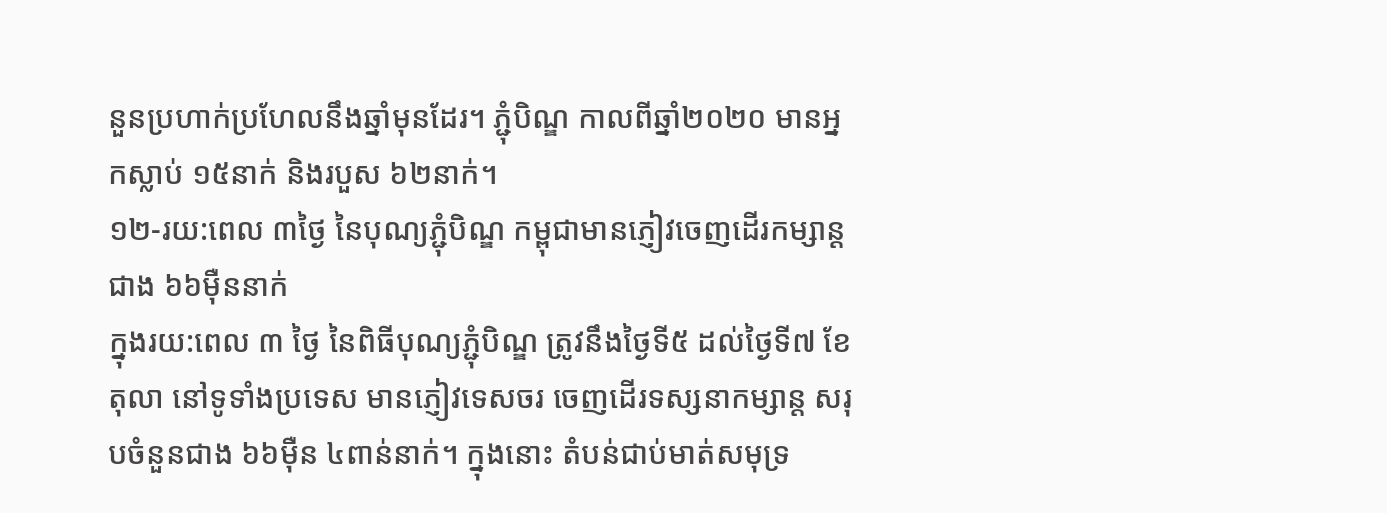នួនប្រហាក់ប្រហែលនឹងឆ្នាំមុនដែរ។ ភ្ជុំបិណ្ឌ កាលពីឆ្នាំ២០២០ មានអ្នកស្លាប់ ១៥នាក់ និងរបួស ៦២នាក់។
១២-រយ:ពេល ៣ថ្ងៃ នៃបុណ្យភ្ជុំបិណ្ឌ កម្ពុជាមានភ្ញៀវចេញដើរកម្សាន្តជាង ៦៦ម៉ឺននាក់
ក្នុងរយ:ពេល ៣ ថ្ងៃ នៃពិធីបុណ្យភ្ជុំបិណ្ឌ ត្រូវនឹងថ្ងៃទី៥ ដល់ថ្ងៃទី៧ ខែតុលា នៅទូទាំងប្រទេស មានភ្ញៀវទេសចរ ចេញដើរទស្សនាកម្សាន្ត សរុបចំនួនជាង ៦៦ម៉ឺន ៤ពាន់នាក់។ ក្នុងនោះ តំបន់ជាប់មាត់សមុទ្រ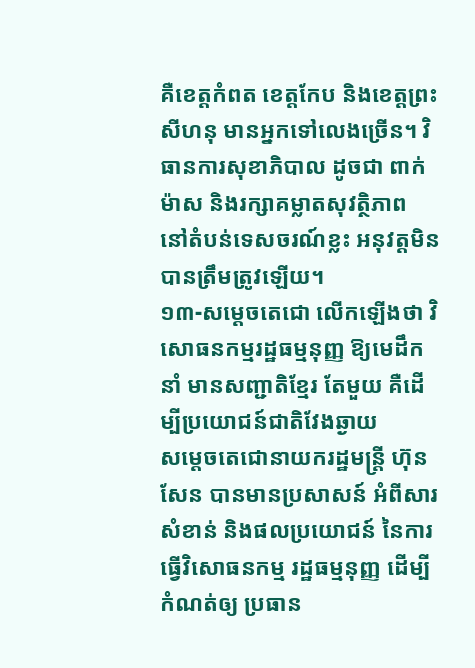គឺខេត្តកំពត ខេត្តកែប និងខេត្តព្រះសីហនុ មានអ្នកទៅលេងច្រើន។ វិធានការសុខាភិបាល ដូចជា ពាក់ម៉ាស និងរក្សាគម្លាតសុវត្ថិភាព នៅតំបន់ទេសចរណ៍ខ្លះ អនុវត្តមិនបានត្រឹមត្រូវឡើយ។
១៣-សម្ដេចតេជោ លើកឡើងថា វិសោធនកម្មរដ្ឋធម្មនុញ្ញ ឱ្យមេដឹកនាំ មានសញ្ជាតិខ្មែរ តែមួយ គឺដើម្បីប្រយោជន៍ជាតិវែងឆ្ងាយ
សម្តេចតេជោនាយករដ្ឋមន្ត្រី ហ៊ុន សែន បានមានប្រសាសន៍ អំពីសារសំខាន់ និងផលប្រយោជន៍ នៃការធ្វើវិសោធនកម្ម រដ្ឋធម្មនុញ្ញ ដើម្បីកំណត់ឲ្យ ប្រធាន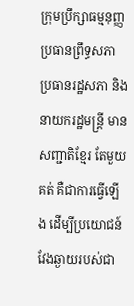ក្រុមប្រឹក្សាធម្មនុញ្ញ ប្រធានព្រឹទ្ធសភា ប្រធានរដ្ឋសភា និងនាយករដ្ឋមន្ត្រី មានសញ្ជាតិខ្មែរ តែមួយគត់ គឺជាការធ្វើឡើង ដើម្បីប្រយោជន៍ វែងឆ្ងាយរបស់ជា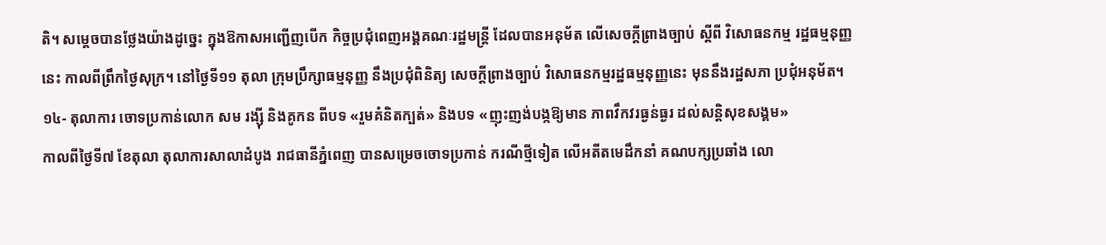តិ។ សម្ដេចបានថ្លែងយ៉ាងដូច្នេះ ក្នុងឱកាសអញ្ជើញបើក កិច្ចប្រជុំពេញអង្គគណៈរដ្ឋមន្ត្រី ដែលបានអនុម័ត លើសេចក្តីព្រាងច្បាប់ ស្តីពី វិសោធនកម្ម រដ្ឋធម្មនុញ្ញនេះ កាលពីព្រឹកថ្ងៃសុក្រ។ នៅថ្ងៃទី១១ តុលា ក្រុមប្រឹក្សាធម្មនុញ្ញ នឹងប្រជុំពិនិត្យ សេចក្តីព្រាងច្បាប់ វិសោធនកម្មរដ្ឋធម្មនុញ្ញនេះ មុននឹងរដ្ឋសភា ប្រជុំអនុម័ត។
១៤- តុលាការ ចោទប្រកាន់លោក សម រង្ស៊ី និងគូកន ពីបទ «រួមគំនិតក្បត់» និងបទ «ញុះញង់បង្កឱ្យមាន ភាពវឹកវរធ្ងន់ធ្ងរ ដល់សន្តិសុខសង្គម»
កាលពីថ្ងៃទី៧ ខែតុលា តុលាការសាលាដំបូង រាជធានីភ្នំពេញ បានសម្រេចចោទប្រកាន់ ករណីថ្មីទៀត លើអតីតមេដឹកនាំ គណបក្សប្រឆាំង លោ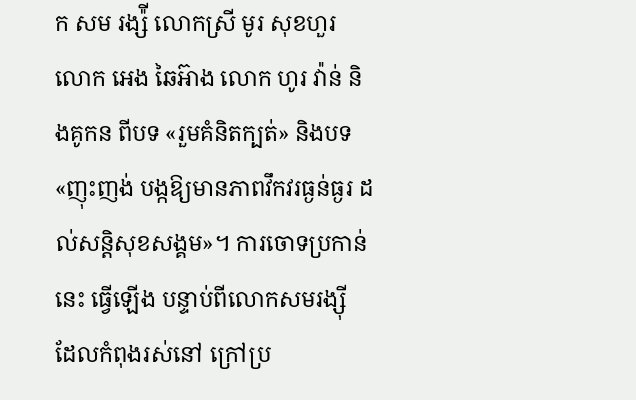ក សម រង្ស៉ី លោកស្រី មូរ សុខហួរ លោក អេង ឆៃអ៊ាង លោក ហូរ វ៉ាន់ និងគូកន ពីបទ «រួមគំនិតក្បត់» និងបទ «ញុះញង់ បង្កឱ្យមានភាពវឹកវរធ្ងន់ធ្ងរ ដល់សន្តិសុខសង្គម»។ ការចោទប្រកាន់នេះ ធ្វើឡើង បន្ទាប់ពីលោកសមរង្ស៊ី ដែលកំពុងរស់នៅ ក្រៅប្រ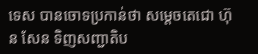ទេស បានចោទប្រកាន់ថា សម្តេចតេជោ ហ៊ុន សែន ទិញសញ្ជាតិប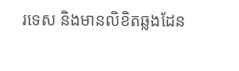រទេស និងមានលិខិតឆ្លងដែន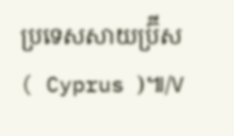ប្រទេសសាយប្រ៊ីស ( Cyprus )៕/V